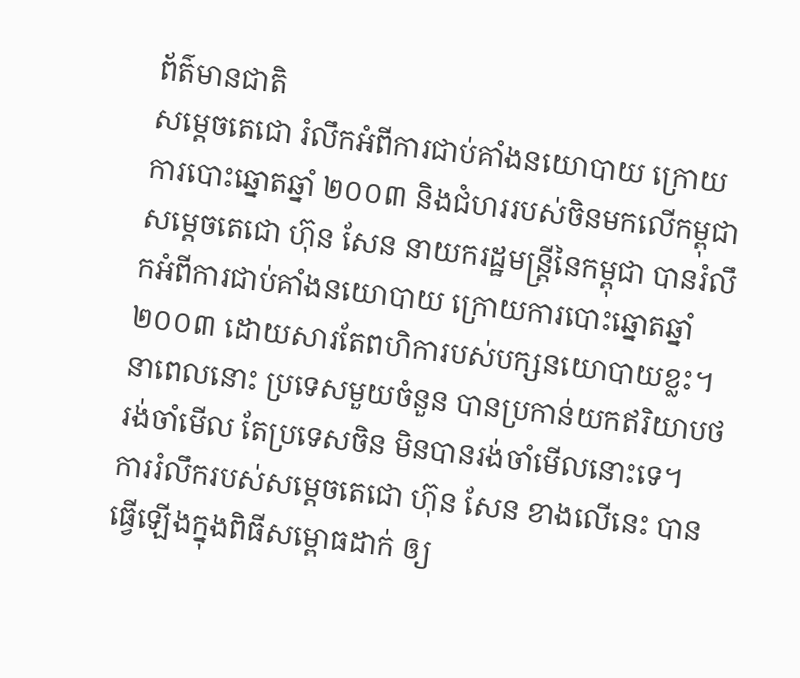ព័ត៌មានជាតិ
សម្ដេចតេជោ រំលឹកអំពីការជាប់គាំងនយោបាយ ក្រោយការបោះឆ្នោតឆ្នាំ ២០០៣ និងជំហររបស់ចិនមកលើកម្ពុជា
សម្តេចតេជោ ហ៊ុន សែន នាយករដ្ឋមន្ត្រីនៃកម្ពុជា បានរំលឹកអំពីការជាប់គាំងនយោបាយ ក្រោយការបោះឆ្នោតឆ្នាំ ២០០៣ ដោយសារតែពហិការបស់បក្សនយោបាយខ្លះ។ នាពេលនោះ ប្រទេសមួយចំនួន បានប្រកាន់យកឥរិយាបថរង់ចាំមើល តែប្រទេសចិន មិនបានរង់ចាំមើលនោះទេ។
ការរំលឹករបស់សម្ដេចតេជោ ហ៊ុន សែន ខាងលើនេះ បានធ្វើឡើងក្នុងពិធីសម្ពោធដាក់ ឲ្យ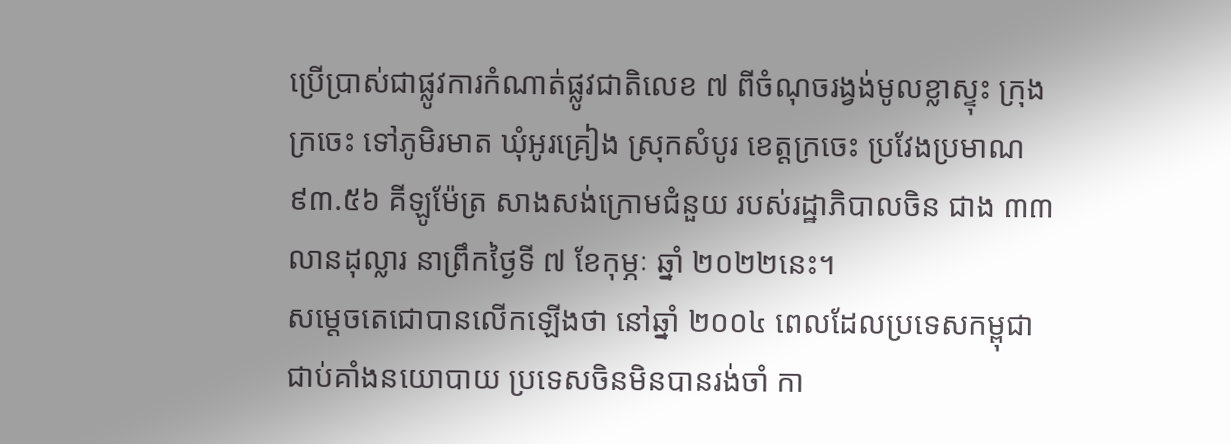ប្រើប្រាស់ជាផ្លូវការកំណាត់ផ្លូវជាតិលេខ ៧ ពីចំណុចរង្វង់មូលខ្លាស្ទុះ ក្រុងក្រចេះ ទៅភូមិរមាត ឃុំអូរគ្រៀង ស្រុកសំបូរ ខេត្តក្រចេះ ប្រវែងប្រមាណ ៩៣.៥៦ គីឡូម៉ែត្រ សាងសង់ក្រោមជំនួយ របស់រដ្ឋាភិបាលចិន ជាង ៣៣លានដុល្លារ នាព្រឹកថ្ងៃទី ៧ ខែកុម្ភៈ ឆ្នាំ ២០២២នេះ។
សម្តេចតេជោបានលើកឡើងថា នៅឆ្នាំ ២០០៤ ពេលដែលប្រទេសកម្ពុជា ជាប់គាំងនយោបាយ ប្រទេសចិនមិនបានរង់ចាំ កា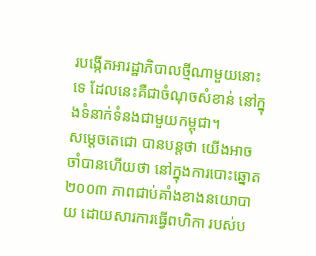របង្កើតអារដ្ឋាភិបាលថ្មីណាមួយនោះទេ ដែលនេះគឺជាចំណុចសំខាន់ នៅក្នុងទំនាក់ទំនងជាមួយកម្ពុជា។
សម្តេចតេជោ បានបន្តថា យើងអាចចាំបានហើយថា នៅក្នុងការបោះឆ្នោត ២០០៣ ភាពជាប់គាំងខាងនយោបាយ ដោយសារការធ្វើពហិកា របស់ប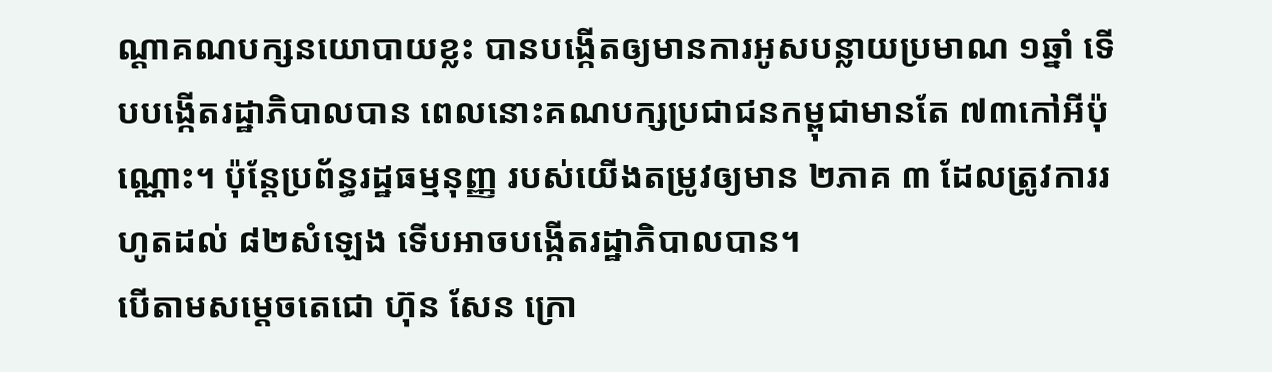ណ្ដាគណបក្សនយោបាយខ្លះ បានបង្កើតឲ្យមានការអូសបន្លាយប្រមាណ ១ឆ្នាំ ទើបបង្កើតរដ្ឋាភិបាលបាន ពេលនោះគណបក្សប្រជាជនកម្ពុជាមានតែ ៧៣កៅអីប៉ុណ្ណោះ។ ប៉ុន្តែប្រព័ន្ធរដ្ឋធម្មនុញ្ញ របស់យើងតម្រូវឲ្យមាន ២ភាគ ៣ ដែលត្រូវការរហូតដល់ ៨២សំឡេង ទើបអាចបង្កើតរដ្ឋាភិបាលបាន។
បើតាមសម្តេចតេជោ ហ៊ុន សែន ក្រោ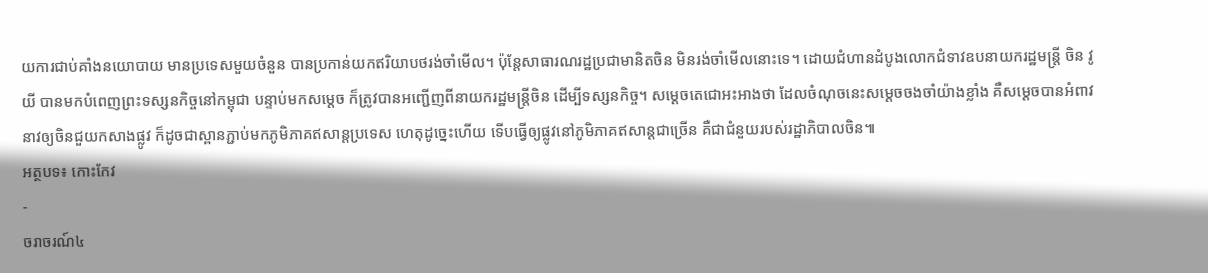យការជាប់គាំងនយោបាយ មានប្រទេសមួយចំនួន បានប្រកាន់យកឥរិយាបថរង់ចាំមើល។ ប៉ុន្តែសាធារណរដ្ឋប្រជាមានិតចិន មិនរង់ចាំមើលនោះទេ។ ដោយជំហានដំបូងលោកជំទាវឧបនាយករដ្ឋមន្ត្រី ចិន វូយី បានមកបំពេញព្រះទស្សនកិច្ចនៅកម្ពុជា បន្ទាប់មកសម្ដេច ក៏ត្រូវបានអញ្ជើញពីនាយករដ្ឋមន្ត្រីចិន ដើម្បីទស្សនកិច្ច។ សម្ដេចតេជោអះអាងថា ដែលចំណុចនេះសម្ដេចចងចាំយ៉ាងខ្លាំង គឺសម្តេចបានអំពាវនាវឲ្យចិនជួយកសាងផ្លូវ ក៏ដូចជាស្ពានភ្ជាប់មកភូមិភាគឥសាន្តប្រទេស ហេតុដូច្នេះហើយ ទើបធ្វើឲ្យផ្លូវនៅភូមិភាគឥសាន្តជាច្រើន គឺជាជំនួយរបស់រដ្ឋាភិបាលចិន៕
អត្ថបទ៖ កោះកែវ
-
ចរាចរណ៍៤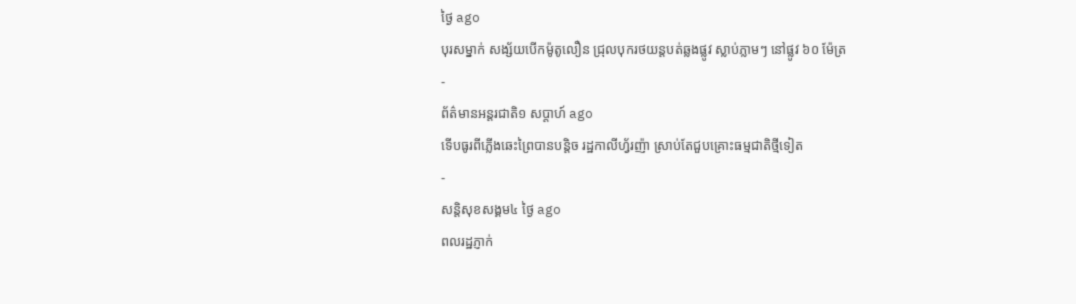ថ្ងៃ ago
បុរសម្នាក់ សង្ស័យបើកម៉ូតូលឿន ជ្រុលបុករថយន្តបត់ឆ្លងផ្លូវ ស្លាប់ភ្លាមៗ នៅផ្លូវ ៦០ ម៉ែត្រ
-
ព័ត៌មានអន្ដរជាតិ១ សប្តាហ៍ ago
ទើបធូរពីភ្លើងឆេះព្រៃបានបន្តិច រដ្ឋកាលីហ្វ័រញ៉ា ស្រាប់តែជួបគ្រោះធម្មជាតិថ្មីទៀត
-
សន្តិសុខសង្គម៤ ថ្ងៃ ago
ពលរដ្ឋភ្ញាក់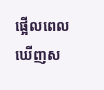ផ្អើលពេលឃើញស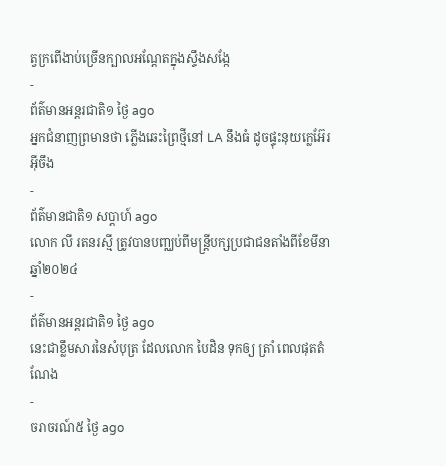ត្វក្រពើងាប់ច្រើនក្បាលអណ្ដែតក្នុងស្ទឹងសង្កែ
-
ព័ត៌មានអន្ដរជាតិ១ ថ្ងៃ ago
អ្នកជំនាញព្រមានថា ភ្លើងឆេះព្រៃថ្មីនៅ LA នឹងធំ ដូចផ្ទុះនុយក្លេអ៊ែរអ៊ីចឹង
-
ព័ត៌មានជាតិ១ សប្តាហ៍ ago
លោក លី រតនរស្មី ត្រូវបានបញ្ឈប់ពីមន្ត្រីបក្សប្រជាជនតាំងពីខែមីនា ឆ្នាំ២០២៤
-
ព័ត៌មានអន្ដរជាតិ១ ថ្ងៃ ago
នេះជាខ្លឹមសារនៃសំបុត្រ ដែលលោក បៃដិន ទុកឲ្យ ត្រាំ ពេលផុតតំណែង
-
ចរាចរណ៍៥ ថ្ងៃ ago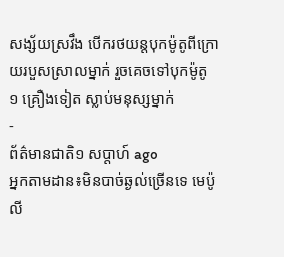សង្ស័យស្រវឹង បើករថយន្តបុកម៉ូតូពីក្រោយរបួសស្រាលម្នាក់ រួចគេចទៅបុកម៉ូតូ ១ គ្រឿងទៀត ស្លាប់មនុស្សម្នាក់
-
ព័ត៌មានជាតិ១ សប្តាហ៍ ago
អ្នកតាមដាន៖មិនបាច់ឆ្ងល់ច្រើនទេ មេប៉ូលី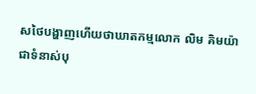សថៃបង្ហាញហើយថាឃាតកម្មលោក លិម គិមយ៉ា ជាទំនាស់បុ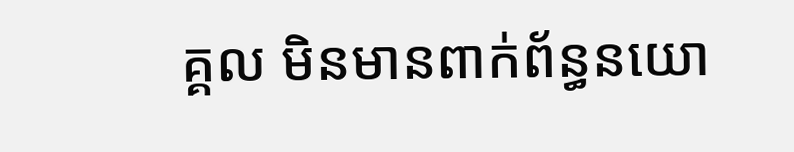គ្គល មិនមានពាក់ព័ន្ធនយោ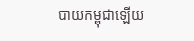បាយកម្ពុជាឡើយ